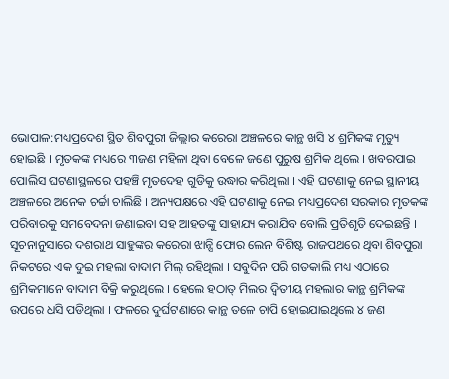ଭୋପାଳ:ମଧ୍ୟପ୍ରଦେଶ ସ୍ଥିତ ଶିବପୁରୀ ଜିଲ୍ଲାର କରେରା ଅଞ୍ଚଳରେ କାନ୍ଥ ଖସି ୪ ଶ୍ରମିକଙ୍କ ମୃତ୍ୟୁ ହୋଇଛି । ମୃତକଙ୍କ ମଧ୍ୟରେ ୩ଜଣ ମହିଳା ଥିବା ବେଳେ ଜଣେ ପୁରୁଷ ଶ୍ରମିକ ଥିଲେ । ଖବରପାଇ ପୋଲିସ ଘଟଣାସ୍ଥଳରେ ପହଞ୍ଚି ମୃତଦେହ ଗୁଡିକୁ ଉଦ୍ଧାର କରିଥିଲା । ଏହି ଘଟଣାକୁ ନେଇ ସ୍ଥାନୀୟ ଅଞ୍ଚଳରେ ଅନେକ ଚର୍ଚ୍ଚା ଚାଲିଛି । ଅନ୍ୟପକ୍ଷରେ ଏହି ଘଟଣାକୁ ନେଇ ମଧ୍ୟପ୍ରଦେଶ ସରକାର ମୃତକଙ୍କ ପରିବାରକୁ ସମବେଦନା ଜଣାଇବା ସହ ଆହତଙ୍କୁ ସାହାଯ୍ୟ କରାଯିବ ବୋଲି ପ୍ରତିଶୃତି ଦେଇଛନ୍ତି ।
ସୂଚନାନୁସାରେ ଦଶରାଥ ସାହୁଙ୍କର କରେରା ଝାନ୍ସି ଫୋର ଲେନ ବିଶିଷ୍ଟ ରାଜପଥରେ ଥିବା ଶିବପୁରା ନିକଟରେ ଏକ ଦୁଇ ମହଲା ବାଦାମ ମିଲ୍ ରହିଥିଲା । ସବୁଦିନ ପରି ଗତକାଲି ମଧ୍ୟ ଏଠାରେ ଶ୍ରମିକମାନେ ବାଦାମ ବିକ୍ରି କରୁଥିଲେ । ହେଲେ ହଠାତ୍ ମିଲର ଦ୍ୱିତୀୟ ମହଲାର କାନ୍ଥ ଶ୍ରମିକଙ୍କ ଉପରେ ଧସି ପଡିଥିଲା । ଫଳରେ ଦୁର୍ଘଟଣାରେ କାନ୍ଥ ତଳେ ଚାପି ହୋଇଯାଇଥିଲେ ୪ ଜଣ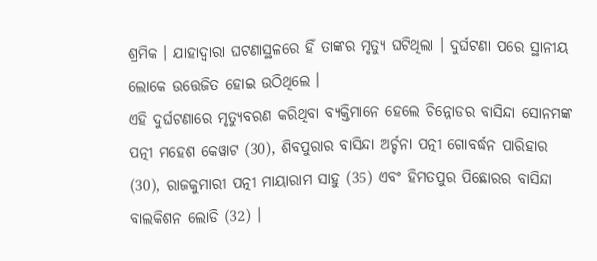ଶ୍ରମିକ । ଯାହାଦ୍ବାରା ଘଟଣାସ୍ଥଳରେ ହିଁ ତାଙ୍କର ମୃତ୍ୟୁ ଘଟିଥିଲା । ଦୁର୍ଘଟଣା ପରେ ସ୍ଥାନୀୟ ଲୋକେ ଉତ୍ତେଜିତ ହୋଇ ଉଠିଥିଲେ ।
ଏହି ଦୁର୍ଘଟଣାରେ ମୃତ୍ୟୁବରଣ କରିଥିବା ବ୍ୟକ୍ତିମାନେ ହେଲେ ଚିନ୍ନୋଡର ବାସିନ୍ଦା ସୋନମଙ୍କ ପତ୍ନୀ ମହେଶ କେୱାଟ (30), ଶିବପୁରାର ବାସିନ୍ଦା ଅର୍ଚ୍ଚନା ପତ୍ନୀ ଗୋବର୍ଦ୍ଧନ ପାରିହାର (30), ରାଜକୁମାରୀ ପତ୍ନୀ ମାୟାରାମ ସାହୁ (35) ଏବଂ ହିମତପୁର ପିଛୋରର ବାସିନ୍ଦା ବାଲକିଶନ ଲୋଡି (32) ।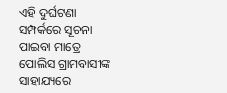ଏହି ଦୁର୍ଘଟଣା ସମ୍ପର୍କରେ ସୂଚନା ପାଇବା ମାତ୍ରେ ପୋଲିସ ଗ୍ରାମବାସୀଙ୍କ ସାହାଯ୍ୟରେ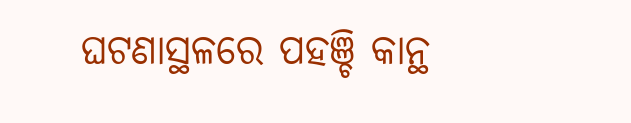ଘଟଣାସ୍ଥଳରେ ପହଞ୍ଚି କାନ୍ଥ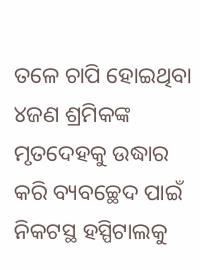ତଳେ ଚାପି ହୋଇଥିବା ୪ଜଣ ଶ୍ରମିକଙ୍କ ମୃତଦେହକୁ ଉଦ୍ଧାର କରି ବ୍ୟବଚ୍ଛେଦ ପାଇଁ ନିକଟସ୍ଥ ହସ୍ପିଟାଲକୁ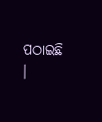ପଠାଇଛି ।